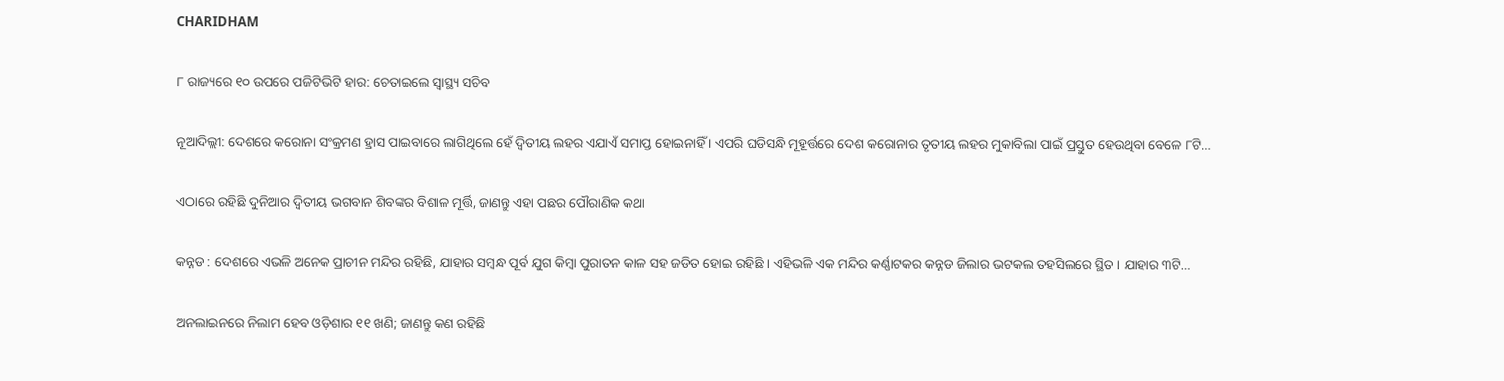CHARIDHAM

୮ ରାଜ୍ୟରେ ୧୦ ଉପରେ ପଜିଟିଭିଟି ହାର: ଚେତାଇଲେ ସ୍ୱାସ୍ଥ୍ୟ ସଚିବ

ନୂଆଦିଲ୍ଲୀ: ଦେଶରେ କରୋନା ସଂକ୍ରମଣ ହ୍ରାସ ପାଇବାରେ ଲାଗିଥିଲେ ହେଁ ଦ୍ୱିତୀୟ ଲହର ଏଯାଏଁ ସମାପ୍ତ ହୋଇନାହିଁ । ଏପରି ଘଡିସନ୍ଧି ମୂହୂର୍ତ୍ତରେ ଦେଶ କରୋନାର ତୃତୀୟ ଲହର ମୁକାବିଲା ପାଇଁ ପ୍ରସ୍ତୁତ ହେଉଥିବା ବେଳେ ୮ଟି…

ଏଠାରେ ରହିଛି ଦୁନିଆର ଦ୍ଵିତୀୟ ଭଗବାନ ଶିବଙ୍କର ବିଶାଳ ମୂର୍ତ୍ତି, ଜାଣନ୍ତୁ ଏହା ପଛର ପୌରାଣିକ କଥା

କନ୍ନଡ : ଦେଶରେ ଏଭଳି ଅନେକ ପ୍ରାଚୀନ ମନ୍ଦିର ରହିଛି, ଯାହାର ସମ୍ବନ୍ଧ ପୂର୍ବ ଯୁଗ କିମ୍ବା ପୁରାତନ କାଳ ସହ ଜଡିତ ହୋଇ ରହିଛି । ଏହିଭଳି ଏକ ମନ୍ଦିର କର୍ଣ୍ଣାଟକର କନ୍ନଡ ଜିଲାର ଭଟକଲ ତହସିଲରେ ସ୍ଥିତ । ଯାହାର ୩ଟି…

ଅନଲାଇନରେ ନିଲାମ ହେବ ଓଡ଼ିଶାର ୧୧ ଖଣି; ଜାଣନ୍ତୁ କଣ ରହିଛି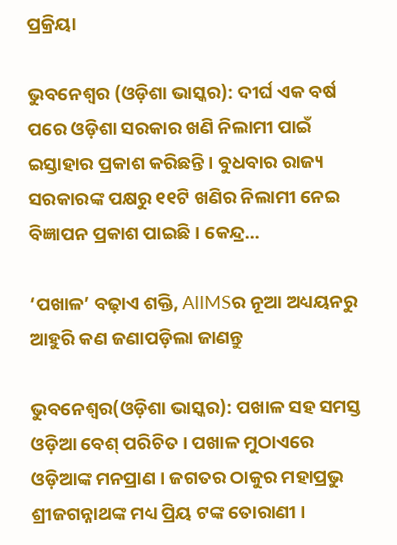ପ୍ରକ୍ରିୟା

ଭୁବନେଶ୍ୱର (ଓଡ଼ିଶା ଭାସ୍କର): ଦୀର୍ଘ ଏକ ବର୍ଷ ପରେ ଓଡ଼ିଶା ସରକାର ଖଣି ନିଲାମୀ ପାଇଁ ଇସ୍ତାହାର ପ୍ରକାଶ କରିଛନ୍ତି । ବୁଧବାର ରାଜ୍ୟ ସରକାରଙ୍କ ପକ୍ଷରୁ ୧୧ଟି ଖଣିର ନିଲାମୀ ନେଇ ବିଜ୍ଞାପନ ପ୍ରକାଶ ପାଇଛି । କେନ୍ଦ୍ର…

‘ପଖାଳ’ ବଢ଼ାଏ ଶକ୍ତି, AIIMSର ନୂଆ ଅଧ୍ୟୟନରୁ ଆହୁରି କଣ ଜଣାପଡ଼ିଲା ଜାଣନ୍ତୁ

ଭୁବନେଶ୍ୱର(ଓଡ଼ିଶା ଭାସ୍କର): ପଖାଳ ସହ ସମସ୍ତ ଓଡ଼ିଆ ବେଶ୍ ପରିଚିତ । ପଖାଳ ମୁଠାଏରେ ଓଡ଼ିଆଙ୍କ ମନପ୍ରାଣ । ଜଗତର ଠାକୁର ମହାପ୍ରଭୁ ଶ୍ରୀଜଗନ୍ନାଥଙ୍କ ମଧ୍ୟ ପ୍ରିୟ ଟଙ୍କ ତୋରାଣୀ ।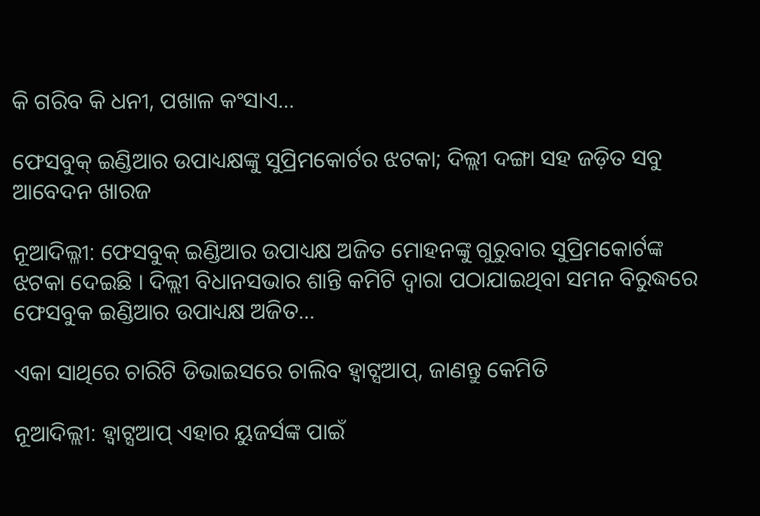କି ଗରିବ କି ଧନୀ, ପଖାଳ କଂସାଏ…

ଫେସବୁକ୍ ଇଣ୍ଡିଆର ଉପାଧ୍ୟକ୍ଷଙ୍କୁ ସୁପ୍ରିମକୋର୍ଟର ଝଟକା; ଦିଲ୍ଲୀ ଦଙ୍ଗା ସହ ଜଡ଼ିତ ସବୁ ଆବେଦନ ଖାରଜ

ନୂଆଦିଲ୍ଳୀ: ଫେସବୁକ୍ ଇଣ୍ଡିଆର ଉପାଧ୍ୟକ୍ଷ ଅଜିତ ମୋହନଙ୍କୁ ଗୁରୁବାର ସୁପ୍ରିମକୋର୍ଟଙ୍କ ଝଟକା ଦେଇଛି । ଦିଲ୍ଲୀ ବିଧାନସଭାର ଶାନ୍ତି କମିଟି ଦ୍ୱାରା ପଠାଯାଇଥିବା ସମନ ବିରୁଦ୍ଧରେ ଫେସବୁକ ଇଣ୍ଡିଆର ଉପାଧ୍ୟକ୍ଷ ଅଜିତ…

ଏକା ସାଥିରେ ଚାରିଟି ଡିଭାଇସରେ ଚାଲିବ ହ୍ୱାଟ୍ସଆପ୍, ଜାଣନ୍ତୁ କେମିତି

ନୂଆଦିଲ୍ଲୀ: ହ୍ୱାଟ୍ସଆପ୍ ଏହାର ୟୁଜର୍ସଙ୍କ ପାଇଁ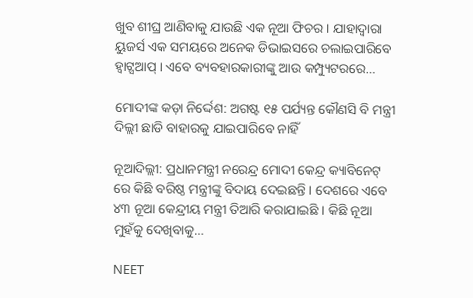ଖୁବ ଶୀଘ୍ର ଆଣିବାକୁ ଯାଉଛି ଏକ ନୂଆ ଫିଚର । ଯାହାଦ୍ୱାରା ୟୁଜର୍ସ ଏକ ସମୟରେ ଅନେକ ଡିଭାଇସରେ ଚଲାଇପାରିବେ ହ୍ୱାଟ୍ସଆପ୍ । ଏବେ ବ୍ୟବହାରକାରୀଙ୍କୁ ଆଉ କମ୍ପ୍ୟୁଟରରେ…

ମୋଦୀଙ୍କ କଡ଼ା ନିର୍ଦ୍ଦେଶ: ଅଗଷ୍ଟ ୧୫ ପର୍ଯ୍ୟନ୍ତ କୌଣସି ବି ମନ୍ତ୍ରୀ ଦିଲ୍ଲୀ ଛାଡି ବାହାରକୁ ଯାଇପାରିବେ ନାହିଁ

ନୂଆଦିଲ୍ଲୀ: ପ୍ରଧାନମନ୍ତ୍ରୀ ନରେନ୍ଦ୍ର ମୋଦୀ କେନ୍ଦ୍ର କ୍ୟାବିନେଟ୍ ରେ କିଛି ବରିଷ୍ଠ ମନ୍ତ୍ରୀଙ୍କୁ ବିଦାୟ ଦେଇଛନ୍ତି । ଦେଶରେ ଏବେ ୪୩ ନୂଆ କେନ୍ଦ୍ରୀୟ ମନ୍ତ୍ରୀ ତିଆରି କରାଯାଇଛି । କିଛି ନୂଆ ମୁହଁକୁ ଦେଖିବାକୁ…

NEET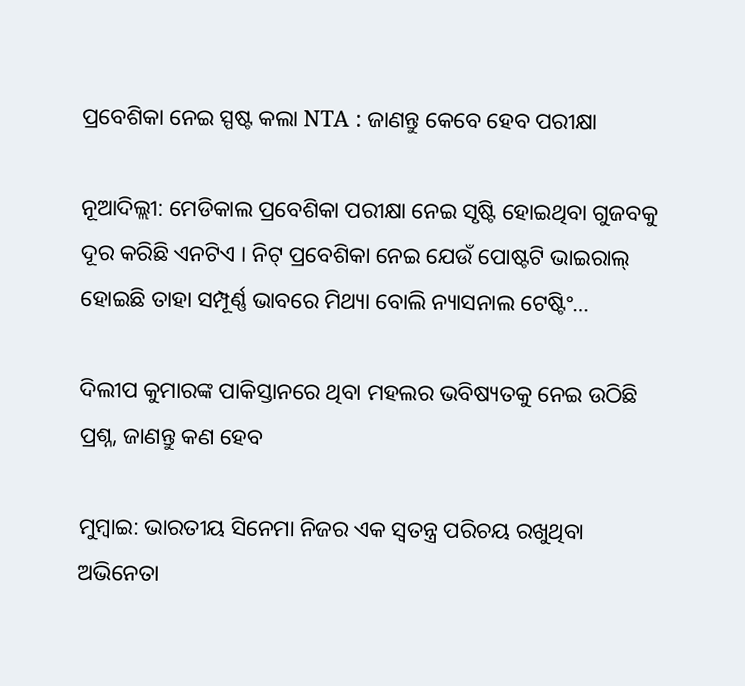ପ୍ରବେଶିକା ନେଇ ସ୍ପଷ୍ଟ କଲା NTA : ଜାଣନ୍ତୁ କେବେ ହେବ ପରୀକ୍ଷା

ନୂଆଦିଲ୍ଲୀ: ମେଡିକାଲ ପ୍ରବେଶିକା ପରୀକ୍ଷା ନେଇ ସୃଷ୍ଟି ହୋଇଥିବା ଗୁଜବକୁ ଦୂର କରିଛି ଏନଟିଏ । ନିଟ୍ ପ୍ରବେଶିକା ନେଇ ଯେଉଁ ପୋଷ୍ଟଟି ଭାଇରାଲ୍ ହୋଇଛି ତାହା ସମ୍ପୂର୍ଣ୍ଣ ଭାବରେ ମିଥ୍ୟା ବୋଲି ନ୍ୟାସନାଲ ଟେଷ୍ଟିଂ…

ଦିଲୀପ କୁମାରଙ୍କ ପାକିସ୍ତାନରେ ଥିବା ମହଲର ଭବିଷ୍ୟତକୁ ନେଇ ଉଠିଛି ପ୍ରଶ୍ନ, ଜାଣନ୍ତୁ କଣ ହେବ

ମୁମ୍ବାଇ: ଭାରତୀୟ ସିନେମା ନିଜର ଏକ ସ୍ୱତନ୍ତ୍ର ପରିଚୟ ରଖୁଥିବା ଅଭିନେତା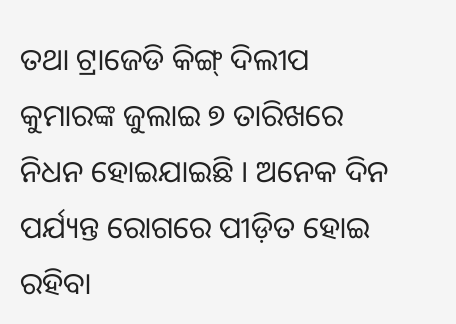ତଥା ଟ୍ରାଜେଡି କିଙ୍ଗ୍ ଦିଲୀପ କୁମାରଙ୍କ ଜୁଲାଇ ୭ ତାରିଖରେ ନିଧନ ହୋଇଯାଇଛି । ଅନେକ ଦିନ ପର୍ଯ୍ୟନ୍ତ ରୋଗରେ ପୀଡ଼ିତ ହୋଇ ରହିବା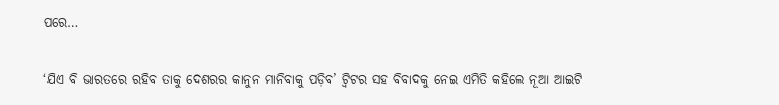ପରେ…

‘ଯିଏ ବି ଭାରତରେ ରହିବ ତାକୁ ଦେଶରର କାନୁନ ମାନିବାକୁ ପଡ଼ିବ’ ଟ୍ୱିଟର ସହ ବିବାଦକୁ ନେଇ ଏମିତି କହିଲେ ନୂଆ ଆଇଟି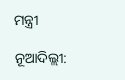ମନ୍ତ୍ରୀ

ନୂଆଦିଲ୍ଲୀ: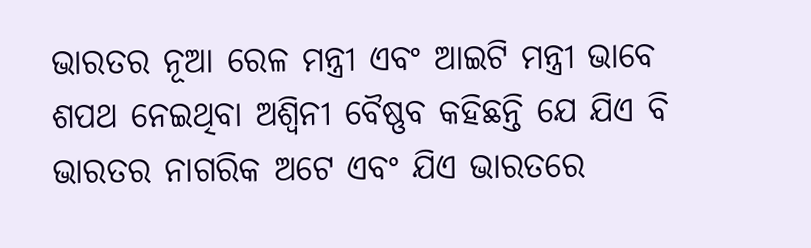ଭାରତର ନୂଆ ରେଳ ମନ୍ତ୍ରୀ ଏବଂ ଆଇଟି ମନ୍ତ୍ରୀ ଭାବେ ଶପଥ ନେଇଥିବା ଅଶ୍ୱିନୀ ବୈଷ୍ଣବ କହିଛନ୍ତି ଯେ ଯିଏ ବି ଭାରତର ନାଗରିକ ଅଟେ ଏବଂ ଯିଏ ଭାରତରେ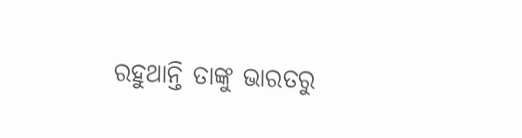ରହୁଥାନ୍ତି ତାଙ୍କୁ ଭାରତରୁ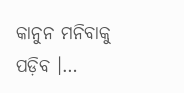କାନୁନ ମନିବାକୁ ପଡ଼ିବ ।…